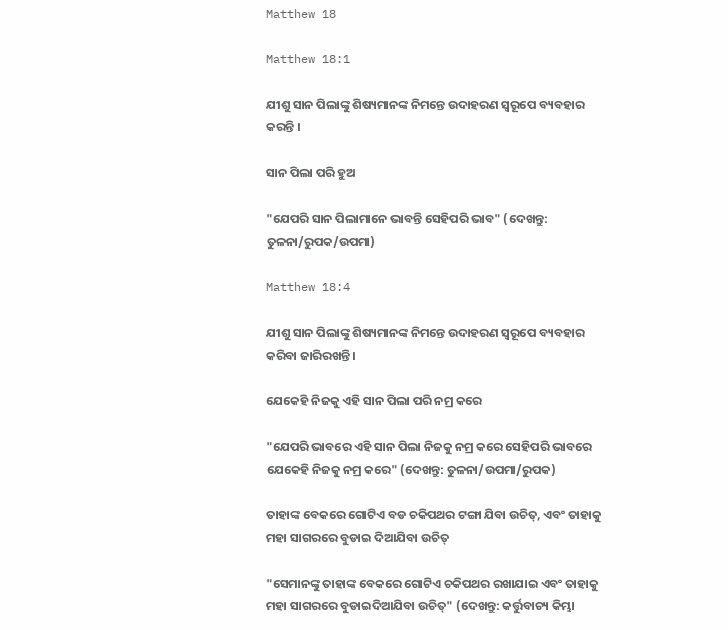Matthew 18

Matthew 18:1

ଯୀଶୁ ସାନ ପିଲାଙ୍କୁ ଶିଷ୍ୟମାନଙ୍କ ନିମନ୍ତେ ଉଦାହରଣ ସ୍ଵରୂପେ ବ୍ୟବହାର କରନ୍ତି ।

ସାନ ପିଲା ପରି ହୁଅ

"ଯେପରି ସାନ ପିଲାମାନେ ଭାବନ୍ତି ସେହିପରି ଭାବ" (ଦେଖନ୍ତୁ: ତୁଳନା/ରୁପକ/ଉପମା)

Matthew 18:4

ଯୀଶୁ ସାନ ପିଲାଙ୍କୁ ଶିଷ୍ୟମାନଙ୍କ ନିମନ୍ତେ ଉଦାହରଣ ସ୍ଵରୂପେ ବ୍ୟବହାର କରିବା ଜାରିରଖନ୍ତି ।

ଯେକେହି ନିଜକୁ ଏହି ସାନ ପିଲା ପରି ନମ୍ର କରେ

"ଯେପରି ଭାବରେ ଏହି ସାନ ପିଲା ନିଜକୁ ନମ୍ର କରେ ସେହିପରି ଭାବରେ ଯେକେହି ନିଜକୁ ନମ୍ର କରେ" (ଦେଖନ୍ତୁ: ତୁଳନା/ଉପମା/ରୁପକ)

ତାହାଙ୍କ ବେକରେ ଗୋଟିଏ ବଡ ଚକିପଥର ଟଙ୍ଗା ଯିବା ଉଚିତ୍, ଏବଂ ତାହାକୁ ମହା ସାଗରରେ ବୁଡାଇ ଦିଆଯିବା ଉଚିତ୍

"ସେମାନଙ୍କୁ ତାହାଙ୍କ ବେକରେ ଗୋଟିଏ ଚକିପଥର ରଖାଯାଇ ଏବଂ ତାହାକୁ ମହା ସାଗରରେ ବୁଡାଇଦିଆଯିବା ଉଚିତ୍" (ଦେଖନ୍ତୁ: କର୍ତ୍ତୁବାଚ୍ୟ କିମ୍ଭା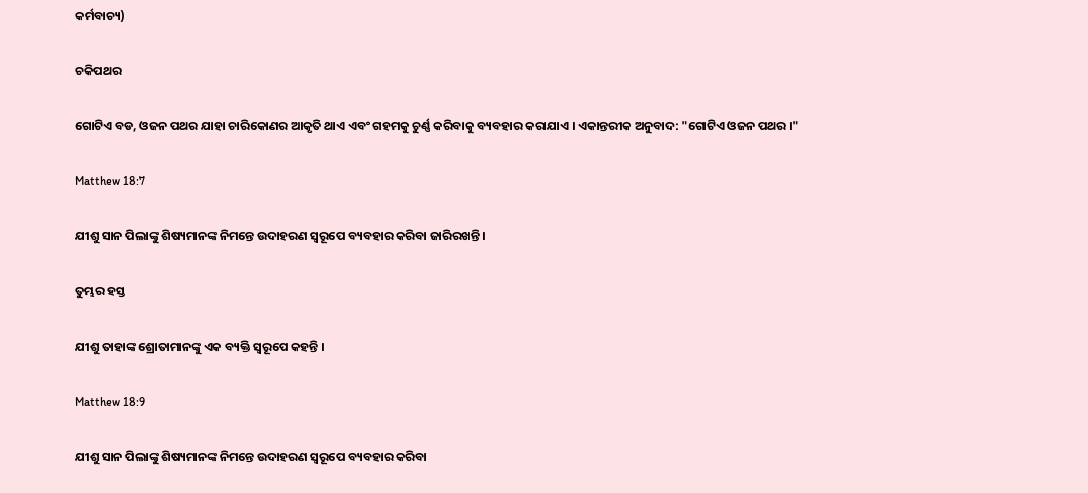କର୍ମବାଚ୍ୟ)

ଚକିପଥର

ଗୋଟିଏ ବଡ, ଓଜନ ପଥର ଯାହା ଚାରିକୋଣର ଆକୃତି ଥାଏ ଏବଂ ଗହମକୁ ଚୁର୍ଣ୍ଣ କରିବାକୁ ବ୍ୟବହାର କରାଯାଏ । ଏକାନ୍ତରୀକ ଅନୁବାଦ: "ଗୋଟିଏ ଓଜନ ପଥର ।"

Matthew 18:7

ଯୀଶୁ ସାନ ପିଲାଙ୍କୁ ଶିଷ୍ୟମାନଙ୍କ ନିମନ୍ତେ ଉଦାହରଣ ସ୍ଵରୂପେ ବ୍ୟବହାର କରିବା ଜାରିରଖନ୍ତି ।

ତୁମ୍ଭର ହସ୍ତ

ଯୀଶୁ ତାହାଙ୍କ ଶ୍ରୋତାମାନଙ୍କୁ ଏକ ବ୍ୟକ୍ତି ସ୍ଵରୂପେ କହନ୍ତି ।

Matthew 18:9

ଯୀଶୁ ସାନ ପିଲାଙ୍କୁ ଶିଷ୍ୟମାନଙ୍କ ନିମନ୍ତେ ଉଦାହରଣ ସ୍ଵରୂପେ ବ୍ୟବହାର କରିବା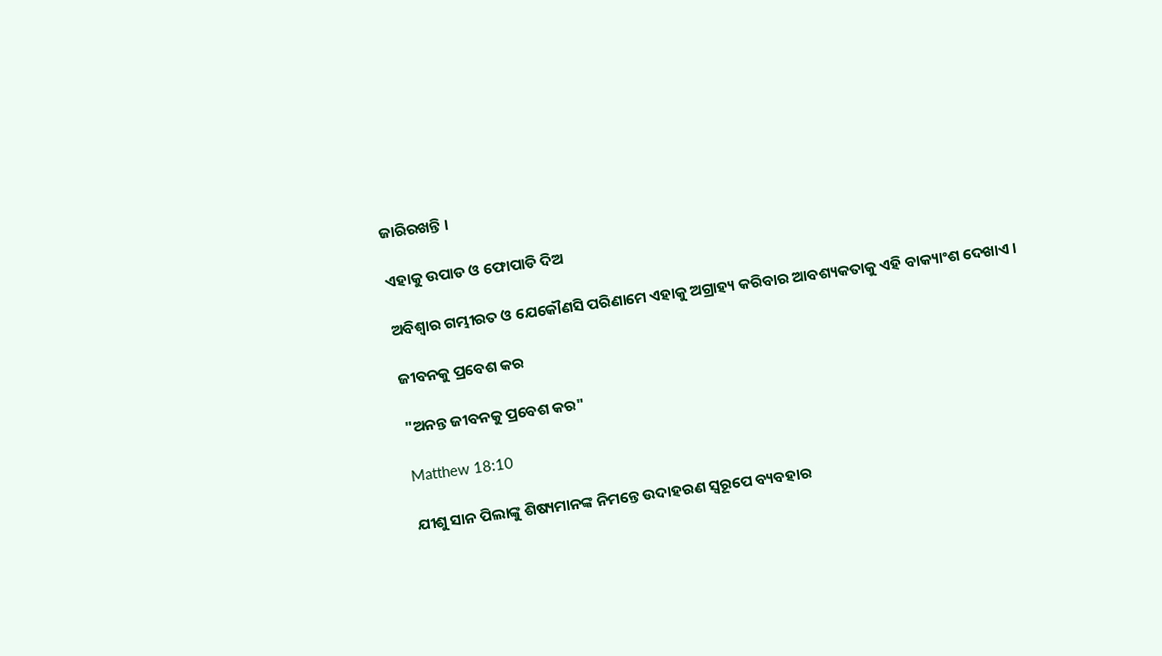ଜାରିରଖନ୍ତି ।

ଏହାକୁ ଉପାଡ ଓ ଫୋପାଡି ଦିଅ

ଅବିଶ୍ଵାର ଗମ୍ଭୀରତ ଓ ଯେକୌଣସି ପରିଣାମେ ଏହାକୁ ଅଗ୍ରାହ୍ୟ କରିବାର ଆବଶ୍ୟକତାକୁ ଏହି ବାକ୍ୟାଂଶ ଦେଖାଏ ।

ଜୀବନକୁ ପ୍ରବେଶ କର

"ଅନନ୍ତ ଜୀବନକୁ ପ୍ରବେଶ କର"

Matthew 18:10

ଯୀଶୁ ସାନ ପିଲାଙ୍କୁ ଶିଷ୍ୟମାନଙ୍କ ନିମନ୍ତେ ଉଦାହରଣ ସ୍ଵରୂପେ ବ୍ୟବହାର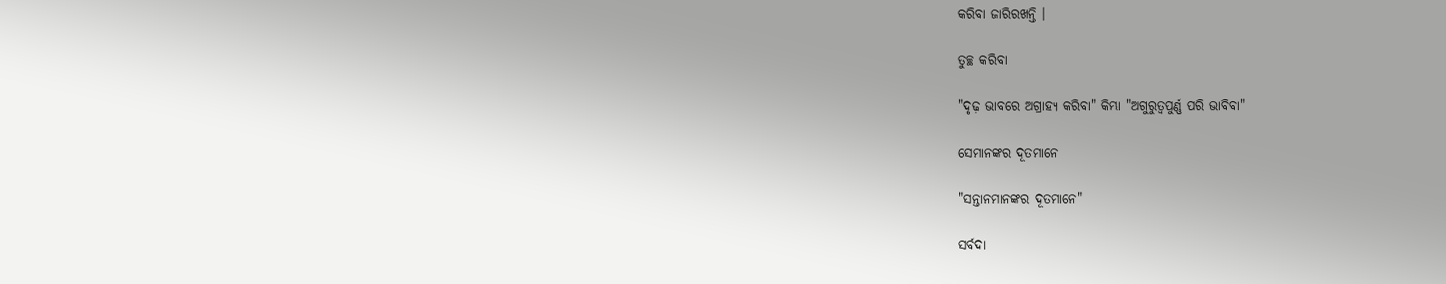କରିବା ଜାରିରଖନ୍ତି ।

ତୁଚ୍ଛ କରିବା

"ଦୃଢ଼ ଭାବରେ ଅଗ୍ରାହ୍ୟ କରିବା" କିମ୍ଭା "ଅଗୁରୁତ୍ଵପୁର୍ଣ୍ଣ ପରି ଭାବିବା"

ସେମାନଙ୍କର ଦୂତମାନେ

"ସନ୍ତାନମାନଙ୍କର ଦୂତମାନେ"

ସର୍ବଦା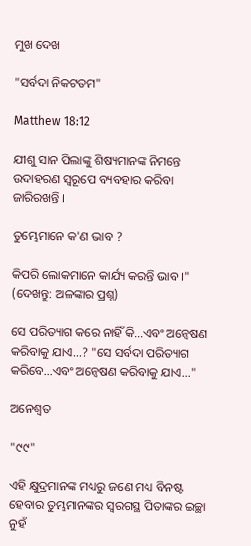ମୁଖ ଦେଖ

"ସର୍ବଦା ନିକଟତମ"

Matthew 18:12

ଯୀଶୁ ସାନ ପିଲାଙ୍କୁ ଶିଷ୍ୟମାନଙ୍କ ନିମନ୍ତେ ଉଦାହରଣ ସ୍ଵରୂପେ ବ୍ୟବହାର କରିବା ଜାରିରଖନ୍ତି ।

ତୁମ୍ଭେମାନେ କ'ଣ ଭାବ ?

କିପରି ଲୋକମାନେ କାର୍ଯ୍ୟ କରନ୍ତି ଭାବ ।" (ଦେଖନ୍ତୁ: ଅଳଙ୍କାର ପ୍ରଶ୍ନ)

ସେ ପରିତ୍ୟାଗ କରେ ନାହିଁ କି...ଏବଂ ଅନ୍ଵେଷଣ କରିବାକୁ ଯାଏ...? "ସେ ସର୍ବଦା ପରିତ୍ୟାଗ କରିବେ...ଏବଂ ଅନ୍ଵେଷଣ କରିବାକୁ ଯାଏ..."

ଅନେଶ୍ଵତ

"୯୯"

ଏହି କ୍ଷୁଦ୍ରମାନଙ୍କ ମଧ୍ୟରୁ ଜଣେ ମଧ୍ୟ ବିନଷ୍ଟ ହେବାର ତୁମ୍ଭମାନଙ୍କର ସ୍ଵରଗସ୍ଥ ପିତାଙ୍କର ଇଚ୍ଛା ନୁହଁ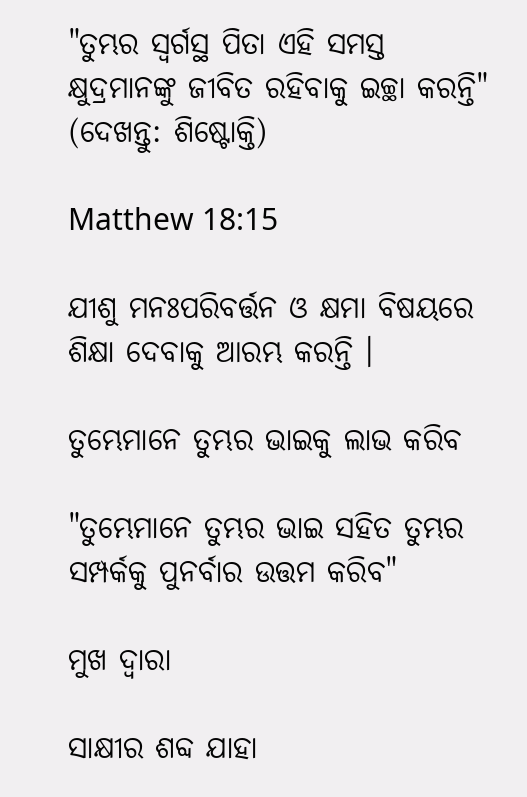"ତୁମ୍ଭର ସ୍ଵର୍ଗସ୍ଥ ପିତା ଏହି ସମସ୍ତ କ୍ଷୁଦ୍ରମାନଙ୍କୁ ଜୀବିତ ରହିବାକୁ ଇଚ୍ଛା କରନ୍ତି" (ଦେଖନ୍ତୁ: ଶିଷ୍ଟୋକ୍ତି)

Matthew 18:15

ଯୀଶୁ ମନଃପରିବର୍ତ୍ତନ ଓ କ୍ଷମା ବିଷୟରେ ଶିକ୍ଷା ଦେବାକୁ ଆରମ୍ଭ କରନ୍ତି ।

ତୁମ୍ଭେମାନେ ତୁମ୍ଭର ଭାଇକୁ ଲାଭ କରିବ

"ତୁମ୍ଭେମାନେ ତୁମ୍ଭର ଭାଇ ସହିତ ତୁମ୍ଭର ସମ୍ପର୍କକୁ ପୁନର୍ବାର ଉତ୍ତମ କରିବ"

ମୁଖ ଦ୍ଵାରା

ସାକ୍ଷୀର ଶବ୍ଦ ଯାହା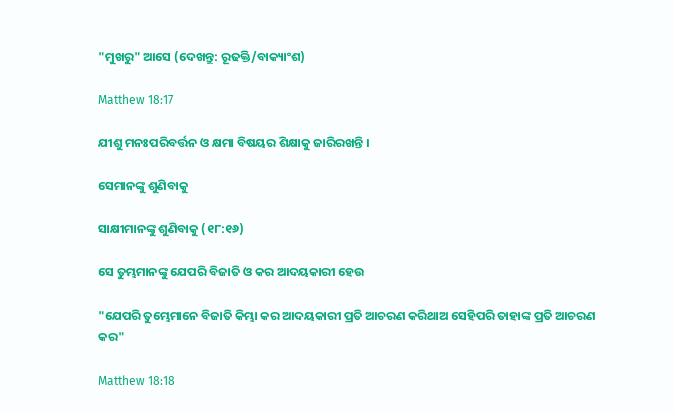"ମୁଖରୁ" ଆସେ (ଦେଖନ୍ତୁ: ରୂଢକ୍ତି/ବାକ୍ୟାଂଶ)

Matthew 18:17

ଯୀଶୁ ମନଃପରିବର୍ତ୍ତନ ଓ କ୍ଷମା ବିଷୟର ଶିକ୍ଷାକୁ ଜାରିରଖନ୍ତି ।

ସେମାନଙ୍କୁ ଶୁଣିବାକୁ

ସାକ୍ଷୀମାନଙ୍କୁ ଶୁଣିବାକୁ (୧୮:୧୬)

ସେ ତୁମ୍ଭମାନଙ୍କୁ ଯେପରି ବିଜାତି ଓ କର ଆଦୟକାରୀ ହେଉ

"ଯେପରି ତୁମ୍ଭେମାନେ ବିଜାତି କିମ୍ଭା କର ଆଦୟକାରୀ ପ୍ରତି ଆଚରଣ କରିଥାଅ ସେହିପରି ତାହାଙ୍କ ପ୍ରତି ଆଚରଣ କର"

Matthew 18:18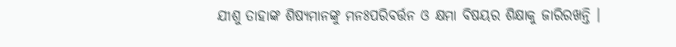ଯୀଶୁ ତାହାଙ୍କ ଶିଷ୍ୟମାନଙ୍କୁ ମନଃପରିବର୍ତ୍ତନ ଓ କ୍ଷମା ବିଷୟର ଶିକ୍ଷାକୁ ଜାରିରଖନ୍ତି ।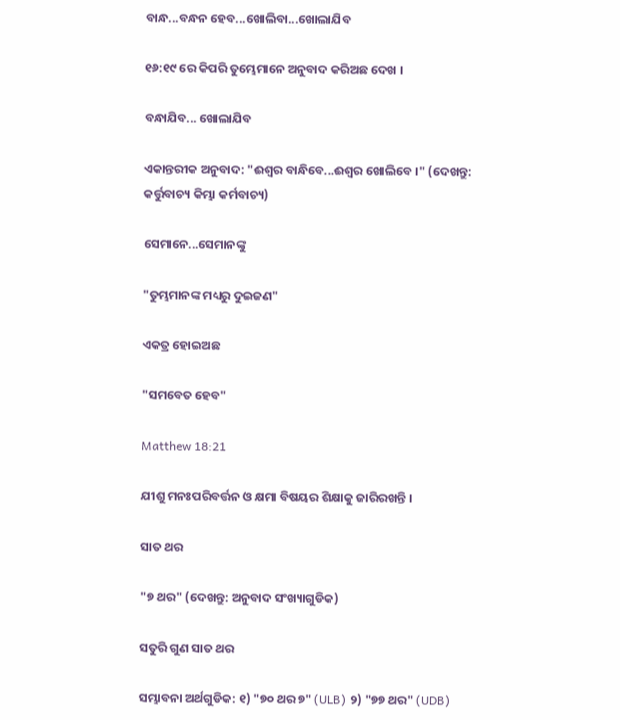ବାନ୍ଧ...ବନ୍ଧନ ହେବ...ଖୋଲିବା...ଖୋଲାଯିବ

୧୬:୧୯ ରେ କିପରି ତୁମ୍ଭେମାନେ ଅନୁବାଦ କରିଅଛ ଦେଖ ।

ବନ୍ଧାଯିବ... ଖୋଲାଯିବ

ଏକାନ୍ତରୀକ ଅନୁବାଦ: "ଈଶ୍ଵର ବାନ୍ଧିବେ...ଈଶ୍ଵର ଖୋଲିବେ ।" (ଦେଖନ୍ତୁ: କର୍ତ୍ତୁବାଚ୍ୟ କିମ୍ଭା କର୍ମବାଚ୍ୟ)

ସେମାନେ...ସେମାନଙ୍କୁ

"ତୁମ୍ଭମାନଙ୍କ ମଧ୍ୟରୁ ଦୁଇଜଣ"

ଏକତ୍ର ହୋଇଅଛ

"ସମବେତ ହେବ"

Matthew 18:21

ଯୀଶୁ ମନଃପରିବର୍ତ୍ତନ ଓ କ୍ଷମା ବିଷୟର ଶିକ୍ଷାକୁ ଜାରିରଖନ୍ତି ।

ସାତ ଥର

"୭ ଥର" (ଦେଖନ୍ତୁ: ଅନୁବାଦ ସଂଖ୍ୟାଗୁଡିକ)

ସତୁରି ଗୁଣ ସାତ ଥର

ସମ୍ଭାବନା ଅର୍ଥଗୁଡିକ: ୧) "୭୦ ଥର ୭" (ULB) ୨) "୭୭ ଥର" (UDB)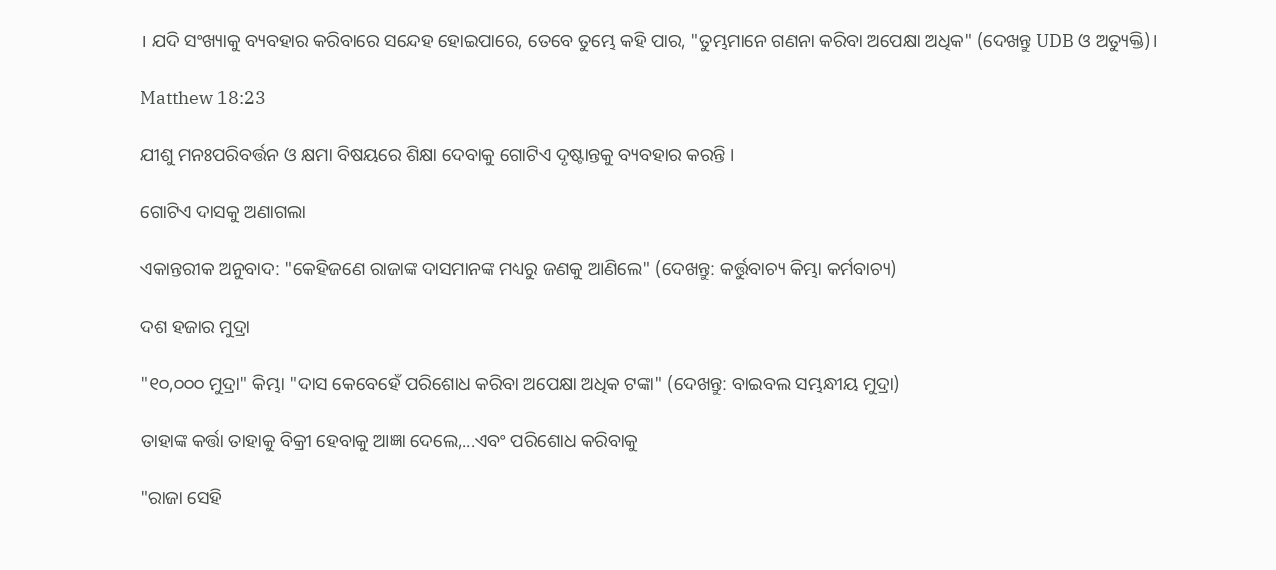। ଯଦି ସଂଖ୍ୟାକୁ ବ୍ୟବହାର କରିବାରେ ସନ୍ଦେହ ହୋଇପାରେ, ତେବେ ତୁମ୍ଭେ କହି ପାର, "ତୁମ୍ଭମାନେ ଗଣନା କରିବା ଅପେକ୍ଷା ଅଧିକ" (ଦେଖନ୍ତୁ UDB ଓ ଅତ୍ୟୁକ୍ତି)।

Matthew 18:23

ଯୀଶୁ ମନଃପରିବର୍ତ୍ତନ ଓ କ୍ଷମା ବିଷୟରେ ଶିକ୍ଷା ଦେବାକୁ ଗୋଟିଏ ଦୃଷ୍ଟାନ୍ତକୁ ବ୍ୟବହାର କରନ୍ତି ।

ଗୋଟିଏ ଦାସକୁ ଅଣାଗଲା

ଏକାନ୍ତରୀକ ଅନୁବାଦ: "କେହିଜଣେ ରାଜାଙ୍କ ଦାସମାନଙ୍କ ମଧ୍ୟରୁ ଜଣକୁ ଆଣିଲେ" (ଦେଖନ୍ତୁ: କର୍ତ୍ତୁବାଚ୍ୟ କିମ୍ଭା କର୍ମବାଚ୍ୟ)

ଦଶ ହଜାର ମୁଦ୍ରା

"୧୦,୦୦୦ ମୁଦ୍ରା" କିମ୍ଭା "ଦାସ କେବେହେଁ ପରିଶୋଧ କରିବା ଅପେକ୍ଷା ଅଧିକ ଟଙ୍କା" (ଦେଖନ୍ତୁ: ବାଇବଲ ସମ୍ଭନ୍ଧୀୟ ମୁଦ୍ରା)

ତାହାଙ୍କ କର୍ତ୍ତା ତାହାକୁ ବିକ୍ରୀ ହେବାକୁ ଆଜ୍ଞା ଦେଲେ,...ଏବଂ ପରିଶୋଧ କରିବାକୁ

"ରାଜା ସେହି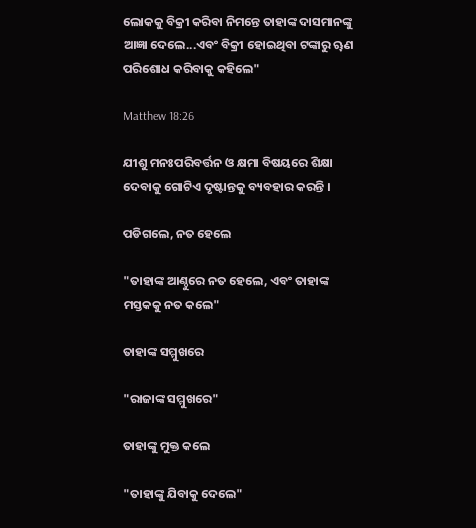ଲୋକକୁ ବିକ୍ରୀ କରିବା ନିମନ୍ତେ ତାହାଙ୍କ ଦାସମାନଙ୍କୁ ଆଜ୍ଞା ଦେଲେ...ଏବଂ ବିକ୍ରୀ ହୋଇଥିବା ଟଙ୍କାରୁ ୠଣ ପରିଶୋଧ କରିବାକୁ କହିଲେ"

Matthew 18:26

ଯୀଶୁ ମନଃପରିବର୍ତ୍ତନ ଓ କ୍ଷମା ବିଷୟରେ ଶିକ୍ଷା ଦେବାକୁ ଗୋଟିଏ ଦୃଷ୍ଟାନ୍ତକୁ ବ୍ୟବହାର କରନ୍ତି ।

ପଡିଗଲେ, ନତ ହେଲେ

"ତାହାଙ୍କ ଆଣ୍ଠୁରେ ନତ ହେଲେ, ଏବଂ ତାହାଙ୍କ ମସ୍ତକକୁ ନତ କଲେ"

ତାହାଙ୍କ ସମ୍ମୁଖରେ

"ରାଜାଙ୍କ ସମ୍ମୁଖରେ"

ତାହାଙ୍କୁ ମୁକ୍ତ କଲେ

"ତାହାଙ୍କୁ ଯିବାକୁ ଦେଲେ"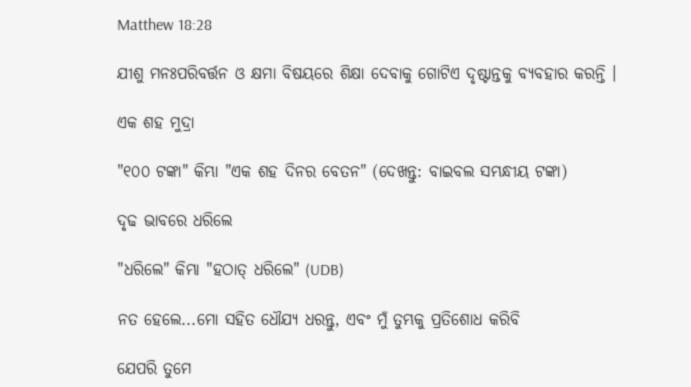Matthew 18:28

ଯୀଶୁ ମନଃପରିବର୍ତ୍ତନ ଓ କ୍ଷମା ବିଷୟରେ ଶିକ୍ଷା ଦେବାକୁ ଗୋଟିଏ ଦୃଷ୍ଟାନ୍ତକୁ ବ୍ୟବହାର କରନ୍ତି ।

ଏକ ଶହ ମୁଦ୍ରା

"୧୦୦ ଟଙ୍କା" କିମ୍ଭା "ଏକ ଶହ ଦିନର ବେତନ" (ଦେଖନ୍ତୁ: ବାଇବଲ ସମ୍ଭନ୍ଧୀୟ ଟଙ୍କା)

ଦୃଢ ଭାବରେ ଧରିଲେ

"ଧରିଲେ" କିମ୍ଭା "ହଠାତ୍ ଧରିଲେ" (UDB)

ନତ ହେଲେ...ମୋ ସହିତ ଧୌଯ୍ୟ ଧରନ୍ତୁ, ଏବଂ ମୁଁ ତୁମ୍ଭକୁ ପ୍ରତିଶୋଧ କରିବି

ଯେପରି ତୁମେ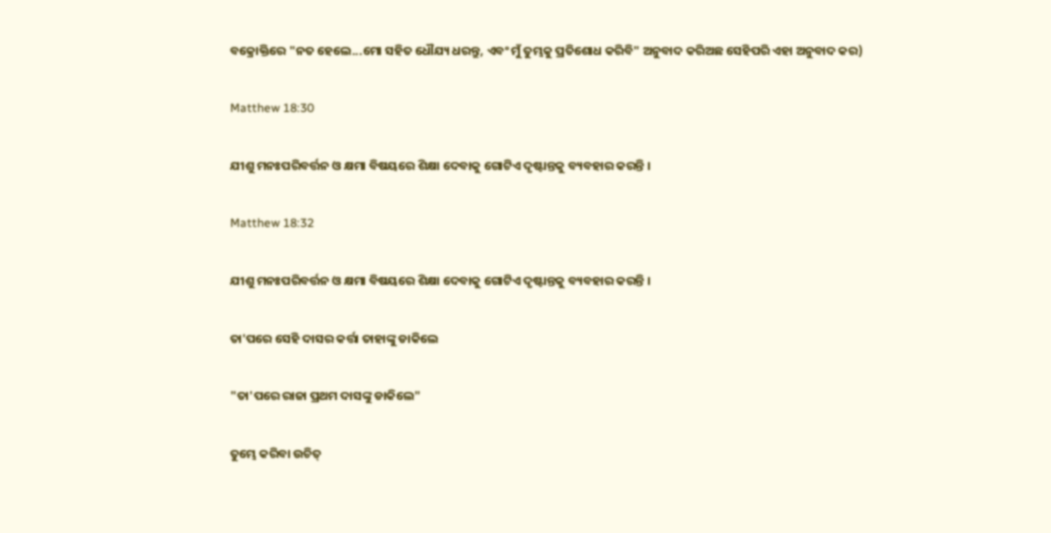ବକ୍ରୋକ୍ତିରେ "ନତ ହେଲେ...ମୋ ସହିତ ଧୌଯ୍ୟ ଧରନ୍ତୁ, ଏବଂ ମୁଁ ତୁମ୍ଭକୁ ପ୍ରତିଶୋଧ କରିବି" ଅନୁବାଦ କରିଅଛ ସେହିପରି ଏହା ଅନୁବାଦ କର)

Matthew 18:30

ଯୀଶୁ ମନଃପରିବର୍ତ୍ତନ ଓ କ୍ଷମା ବିଷୟରେ ଶିକ୍ଷା ଦେବାକୁ ଗୋଟିଏ ଦୃଷ୍ଟାନ୍ତକୁ ବ୍ୟବହାର କରନ୍ତି ।

Matthew 18:32

ଯୀଶୁ ମନଃପରିବର୍ତ୍ତନ ଓ କ୍ଷମା ବିଷୟରେ ଶିକ୍ଷା ଦେବାକୁ ଗୋଟିଏ ଦୃଷ୍ଟାନ୍ତକୁ ବ୍ୟବହାର କରନ୍ତି ।

ତା'ପରେ ସେହି ଦାସର କର୍ତ୍ତା ତାହାଙ୍କୁ ଡାକିଲେ

"ତା'ପରେ ରାଜା ପ୍ରଥମ ଦାସଙ୍କୁ ଡାକିଲେ"

ତୁମ୍ଭେ କରିବା ଉଚିତ୍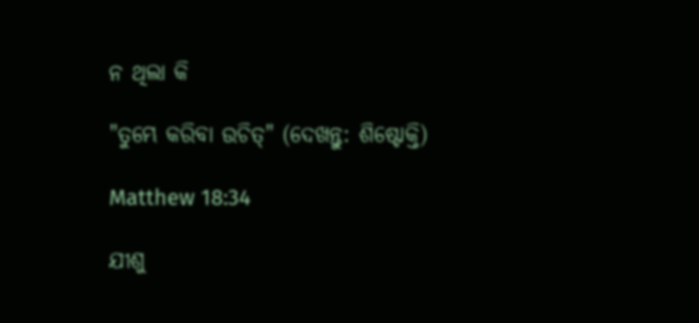ନ ଥିଲା କି

"ତୁମ୍ଭେ କରିବା ଉଚିତ୍" (ଦେଖନ୍ତୁ: ଶିଷ୍ଟୋକ୍ତି)

Matthew 18:34

ଯୀଶୁ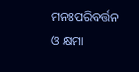ମନଃପରିବର୍ତ୍ତନ ଓ କ୍ଷମା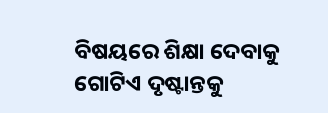ବିଷୟରେ ଶିକ୍ଷା ଦେବାକୁ ଗୋଟିଏ ଦୃଷ୍ଟାନ୍ତକୁ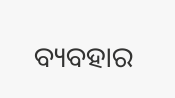ବ୍ୟବହାର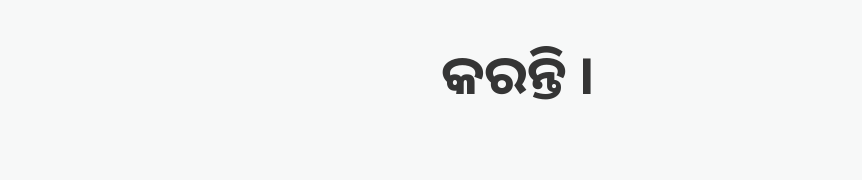କରନ୍ତି ।